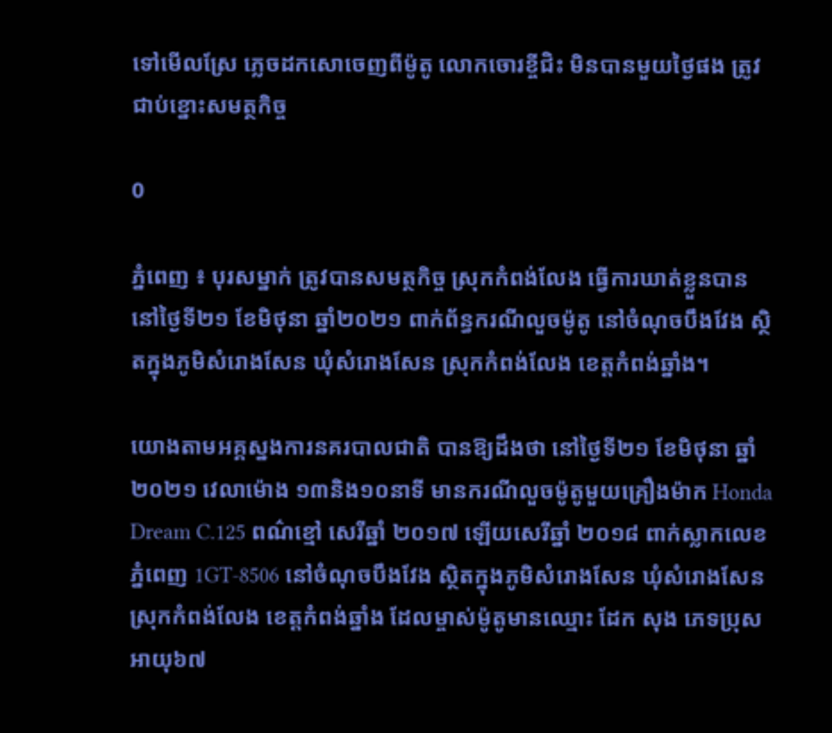ទៅមើលស្រែ ភ្លេចដកសោចេញពីម៉ូតូ លោកចោរខ្ចីជិះ មិនបានមួយថ្ងៃផង ត្រូវជាប់ខ្នោះសមត្ថកិច្ច

0

ភ្នំពេញ ៖ បុរសម្នាក់ ត្រូវបានសមត្ថកិច្ច ស្រុកកំពង់លែង ធ្វើការឃាត់ខ្លួនបាន នៅថ្ងៃទី២១ ខែមិថុនា ឆ្នាំ២០២១ ពាក់ព័ន្ធករណីលួចម៉ូតូ នៅចំណុចបឹងវែង ស្ថិតក្នុងភូមិសំរោងសែន ឃុំសំរោងសែន ស្រុកកំពង់លែង ខេត្តកំពង់ឆ្នាំង។

យោងតាមអគ្គស្នងការនគរបាលជាតិ បានឱ្យដឹងថា នៅថ្ងៃទី២១ ខែមិថុនា ឆ្នាំ២០២១ វេលាម៉ោង ១៣និង១០នាទី មានករណីលួចម៉ូតូមួយគ្រឿងម៉ាក Honda Dream C.125 ពណ៌ខ្មៅ សេរីឆ្នាំ ២០១៧ ឡើយសេរីឆ្នាំ ២០១៨ ពាក់ស្លាកលេខ ភ្នំពេញ 1GT-8506 នៅចំណុចបឹងវែង ស្ថិតក្នុងភូមិសំរោងសែន ឃុំសំរោងសែន ស្រុកកំពង់លែង ខេត្តកំពង់ឆ្នាំង ដែលម្ចាស់ម៉ូតូមានឈ្មោះ ដែក សុង ភេទប្រុស អាយុ៦៧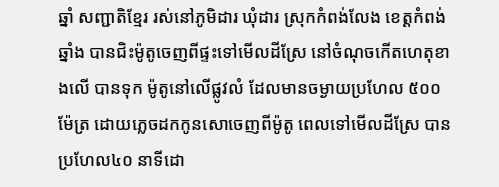ឆ្នាំ សញ្ជាតិខ្មែរ រស់នៅភូមិដារ ឃុំដារ ស្រុកកំពង់លែង ខេត្តកំពង់ឆ្នាំង បានជិះម៉ូតូចេញពីផ្ទះទៅមើលដីស្រែ នៅចំណុចកើតហេតុខាងលើ បានទុក ម៉ូតូនៅលើផ្លូវលំ ដែលមានចម្ងាយប្រហែល ៥០០ ម៉ែត្រ ដោយភ្លេចដកកូនសោចេញពីម៉ូតូ ពេលទៅមើលដីស្រែ បានប្រហែល៤០ នាទីដោ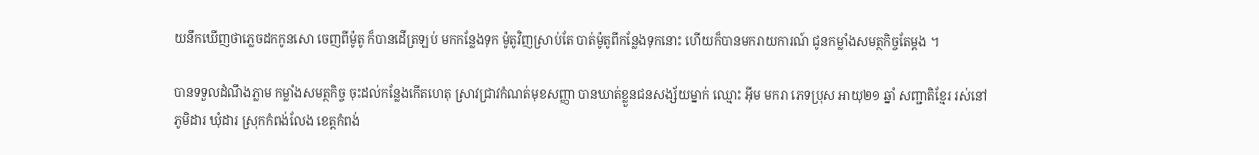យនឹកឃើញថាភ្លេចដកកូនសោ ចេញពីម៉ូតូ ក៏បានដើត្រឡប់ មកកន្លែងទុក ម៉ូតូវិញស្រាប់តែ បាត់ម៉ូតូពីកន្លែងទុកនោះ ហើយក៏បានមករាយការណ៍ ជូនកម្លាំងសមត្ថកិច្ចតែម្តង ។

បានទទួលដំណឹងភ្លាម កម្លាំងសមត្ថកិច្ច ចុះដល់កន្លែងកើតហេតុ ស្រាវជ្រាវកំណត់មុខសញ្ញា បានឃាត់ខ្លួនជនសង្ស័យម្នាក់ ឈ្មោះ អ៊ីម មករា ភេទប្រុស អាយុ២១ ឆ្នាំ សញ្ជាតិខ្មែរ រស់នៅភូមិដារ ឃុំដារ ស្រុកកំពង់លែង ខេត្តកំពង់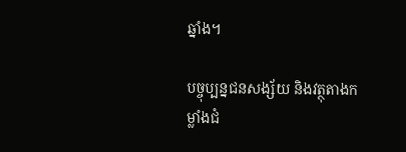ឆ្នាំង។

បច្ចុប្បន្នជនសង្ស័យ និងវត្ថុតាងកម្លាំងជំ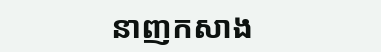នាញកសាង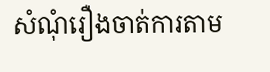សំណុំរឿងចាត់ការតាម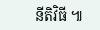នីតិវិធី ៕